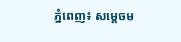ភ្នំពេញ៖ សម្តេចម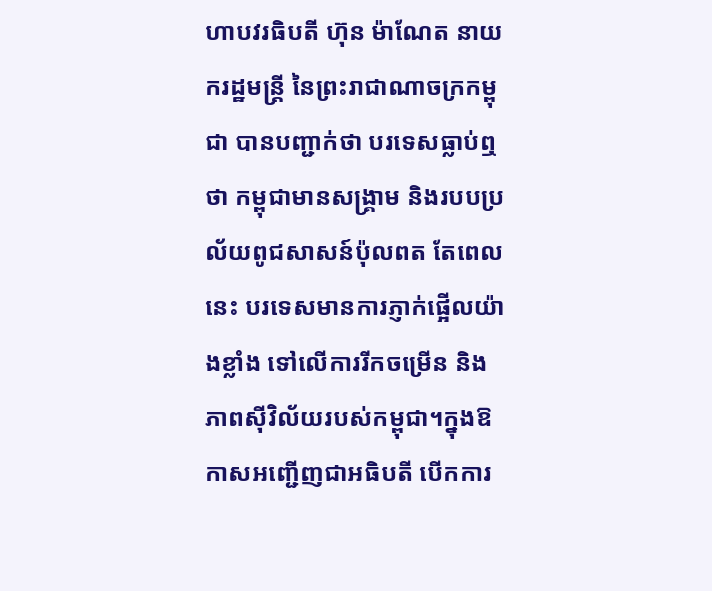ហាបវរធិបតី ហ៊ុន ម៉ាណែត នាយករដ្ឋមន្ត្រី នៃព្រះរាជាណាចក្រកម្ពុជា បានបញ្ជាក់ថា បរទេសធ្លាប់ឮថា កម្ពុជាមានសង្រ្គាម និងរបបប្រល័យពូជសាសន៍ប៉ុលពត តែពេលនេះ បរទេសមានការភ្ញាក់ផ្អើលយ៉ាងខ្លាំង ទៅលើការរីកចម្រើន និងភាពស៊ីវិល័យរបស់កម្ពុជា។ក្នុងឱកាសអញ្ជើញជាអធិបតី បើកការ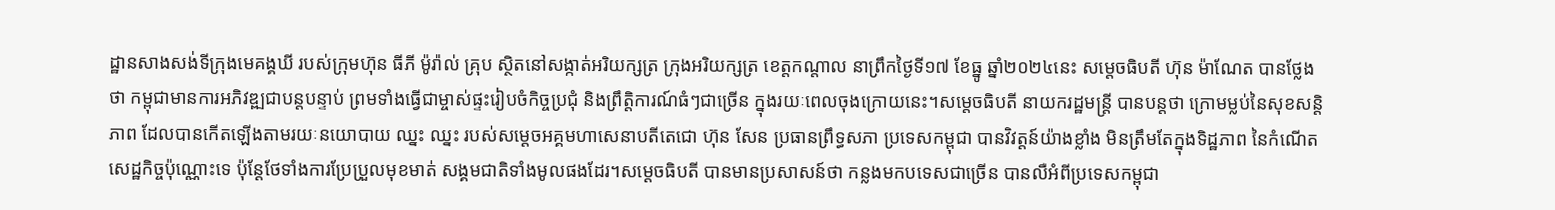ដ្ឋានសាងសង់ទីក្រុងមេគង្គឃី របស់ក្រុមហ៊ុន ធីភី ម៉ូរ៉ាល់ គ្រុប ស្ថិតនៅសង្កាត់អរិយក្សត្រ ក្រុងអរិយក្សត្រ ខេត្តកណ្តាល នាព្រឹកថ្ងៃទី១៧ ខែធ្នូ ឆ្នាំ២០២៤នេះ សម្តេចធិបតី ហ៊ុន ម៉ាណែត បានថ្លែងថា កម្ពុជាមានការអភិវឌ្ឍជាបន្តបន្ទាប់ ព្រមទាំងធ្វើជាម្ចាស់ផ្ទះរៀបចំកិច្ចប្រជុំ និងព្រឹត្តិការណ៍ធំៗជាច្រើន ក្នុងរយៈពេលចុងក្រោយនេះ។សម្តេចធិបតី នាយករដ្ឋមន្ត្រី បានបន្ដថា ក្រោមម្លប់នៃសុខសន្ដិភាព ដែលបានកើតឡើងតាមរយៈនយោបាយ ឈ្នះ ឈ្នះ របស់សម្ដេចអគ្គមហាសេនាបតីតេជោ ហ៊ុន សែន ប្រធានព្រឹទ្ធសភា ប្រទេសកម្ពុជា បានវិវត្តន៍យ៉ាងខ្លាំង មិនត្រឹមតែក្នុងទិដ្ឋភាព នៃកំណើតសេដ្ឋកិច្ចប៉ុណ្ណោះទេ ប៉ុន្ដែថែទាំងការប្រែប្រួលមុខមាត់ សង្គមជាតិទាំងមូលផងដែរ។សម្តេចធិបតី បានមានប្រសាសន៍ថា កន្លងមកបទេសជាច្រើន បានលឺអំពីប្រទេសកម្ពុជា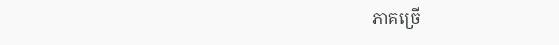ភាគច្រើ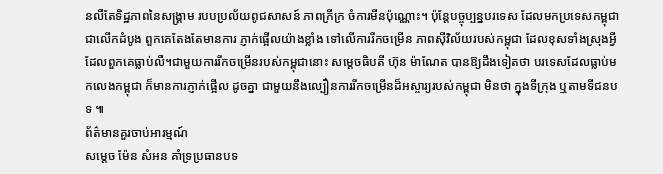នលឺតែទិដ្ឋភាពនៃសង្គ្រាម របបប្រល័យពូជសាសន៍ ភាពក្រីក្រ ចំការមីនប៉ុណ្ណោះ។ ប៉ុន្ដែបច្ចុប្បន្នបរទេស ដែលមកប្រទេសកម្ពុជាជាលើកដំបូង ពួកគេតែងតែមានការ ភ្ញាក់ផ្អើលយ៉ាងខ្លាំង ទៅលើការរីកចម្រើន ភាពស៊ីវិល័យរបស់កម្ពុជា ដែលខុសទាំងស្រុងអ្វី ដែលពួកគេធ្លាប់លឺ។ជាមួយការរីកចម្រើនរបស់កម្ពុជានោះ សម្តេចធិបតី ហ៊ុន ម៉ាណែត បានឱ្យដឹងទៀតថា បរទេសដែលធ្លាប់មកលេងកម្ពុជា ក៏មានការភ្ញាក់ផ្អើល ដូចគ្នា ជាមួយនឹងល្បឿនការរីកចម្រើនដ៏អស្ចារ្យរបស់កម្ពុជា មិនថា ក្នុងទីក្រុង ឬតាមទីជនបទ ៕
ព័ត៌មានគួរចាប់អារម្មណ៍
សម្តេច ម៉ែន សំអន គាំទ្រប្រធានបទ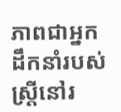ភាពជាអ្នកដឹកនាំរបស់ស្ត្រីនៅរ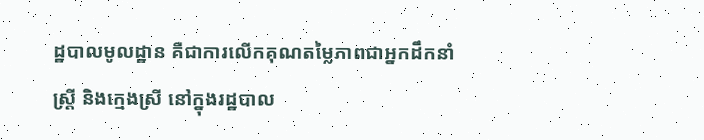ដ្ឋបាលមូលដ្ឋាន គឺជាការលើកគុណតម្លៃភាពជាអ្នកដឹកនាំស្ត្រី និងក្មេងស្រី នៅក្នុងរដ្ឋបាល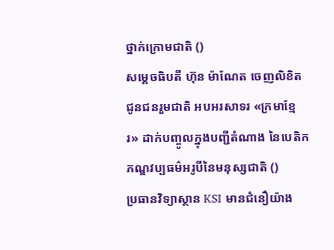ថ្នាក់ក្រោមជាតិ ()
សម្តេចធិបតី ហ៊ុន ម៉ាណែត ចេញលិខិតជូនជនរួមជាតិ អបអរសាទរ «ក្រមាខ្មែរ» ដាក់បញ្ចូលក្នុងបញ្ជីតំណាង នៃបេតិកភណ្ឌវប្បធម៌អរូបីនៃមនុស្សជាតិ ()
ប្រធានវិទ្យាស្ថាន KSI មានជំនឿយ៉ាង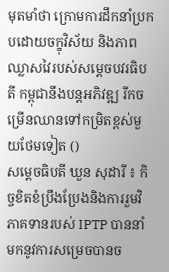មុតមាំថា ក្រោមការដឹកនាំប្រកបដោយចក្ខុវិស័យ និងភាពឈ្លាសវៃរបស់សម្ដេចបវរធិបតី កម្ពុជានឹងបន្តអភិវឌ្ឍ រីកចម្រើនឈានទៅកម្រិតខ្ពស់មួយថែមទៀត ()
សម្តេចធិបតី ឃួន សុដារី ៖ កិច្ចខិតខំប្រឹងប្រែងនិងការរួមវិភាគទានរបស់ IPTP បាននាំមកនូវការសម្រេចបានច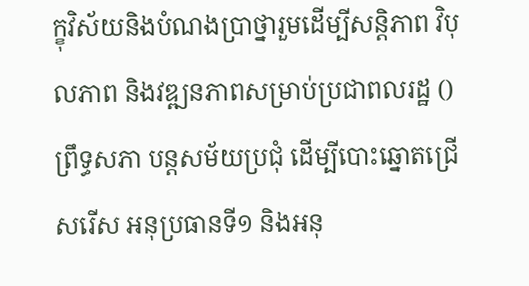ក្ខុវិស័យនិងបំណងប្រាថ្នារួមដើម្បីសន្តិភាព វិបុលភាព និងវឌ្ឍនភាពសម្រាប់ប្រជាពលរដ្ឋ ()
ព្រឹទ្ធសភា បន្តសម័យប្រជុំ ដើម្បីបោះឆ្នោតជ្រើសរើស អនុប្រធានទី១ និងអនុ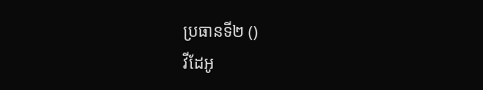ប្រធានទី២ ()
វីដែអូ